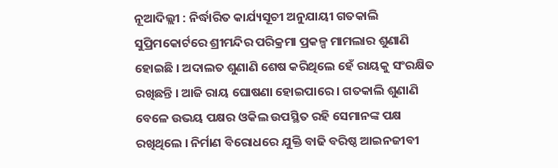ନୂଆଦିଲ୍ଲୀ : ନିର୍ଦ୍ଧାରିତ କାର୍ଯ୍ୟସୂଚୀ ଅନୁଯାୟୀ ଗତକାଲି ସୁପ୍ରିମକୋର୍ଟରେ ଶ୍ରୀମନ୍ଦିର ପରିକ୍ରମା ପ୍ରକଳ୍ପ ମାମଲାର ଶୁଣାଣି ହୋଇଛି । ଅଦାଲତ ଶୁଣାଣି ଶେଷ କରିଥିଲେ ହେଁ ରାୟକୁ ସଂରକ୍ଷିତ ରଖିଛନ୍ତି । ଆଜି ରାୟ ଘୋଷଣା ହୋଇପାରେ । ଗତକାଲି ଶୁଣାଣି ବେଳେ ଉଭୟ ପକ୍ଷର ଓକିଲ ଉପସ୍ଥିତ ରହି ସେମାନଙ୍କ ପକ୍ଷ ରଖିଥିଲେ । ନିର୍ମାଣ ବିରୋଧରେ ଯୁକ୍ତି ବାଢି ବରିଷ୍ଠ ଆଇନଜୀବୀ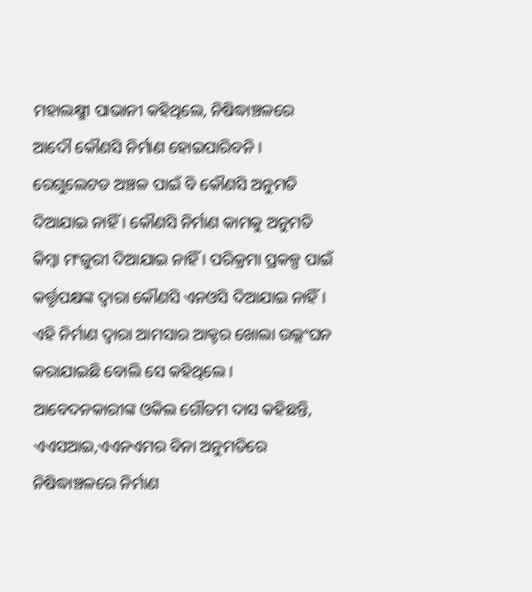ମହାଲକ୍ଷ୍ମୀ ପାଭାନୀ କହିଥିଲେ, ନିଷିଦ୍ଧାଞ୍ଚଳରେ ଆଦୌ କୌଣସି ନିର୍ମାଣ ହୋଇପାରିବନି । ରେଗୁଲେଟଡ ଅଞ୍ଚଳ ପାଇଁ ବି କୌଣସି ଅନୁମତି ଦିଆଯାଇ ନାହିଁ । କୌଣସି ନିର୍ମାଣ କାମକୁ ଅନୁମତି କିମ୍ବା ମଂଜୁରୀ ଦିଆଯାଇ ନାହିଁ । ପରିକ୍ରମା ପ୍ରକଳ୍ପ ପାଇଁ କର୍ତ୍ତୃପକ୍ଷଙ୍କ ଦ୍ୱାରା କୌଣସି ଏନଓସି ଦିଆଯାଇ ନାହିଁ । ଏହି ନିର୍ମାଣ ଦ୍ୱାରା ଆମସାର ଆକ୍ଟର ଖୋଲା ଉଲ୍ଲଂଘନ କରାଯାଇଛି ବୋଲି ସେ କହିଥିଲେ । ଆବେଦନକାରୀଙ୍କ ଓକିଲ ଗୌତମ ଦାସ କହିଛନ୍ତି, ଏଏସଆଇ,ଏଏନଏମର ବିନା ଅନୁମତିରେ ନିଷିଦ୍ଧାଞ୍ଚଳରେ ନିର୍ମାଣ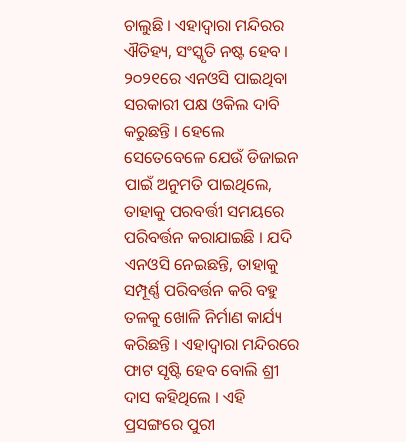ଚାଲୁଛି । ଏହାଦ୍ୱାରା ମନ୍ଦିରର ଐତିହ୍ୟ, ସଂସ୍କୃତି ନଷ୍ଟ ହେବ । ୨୦୨୧ରେ ଏନଓସି ପାଇଥିବା ସରକାରୀ ପକ୍ଷ ଓକିଲ ଦାବି କରୁଛନ୍ତି । ହେଲେ ସେତେବେଳେ ଯେଉଁ ଡିଜାଇନ ପାଇଁ ଅନୁମତି ପାଇଥିଲେ, ତାହାକୁ ପରବର୍ତ୍ତୀ ସମୟରେ ପରିବର୍ତ୍ତନ କରାଯାଇଛି । ଯଦି ଏନଓସି ନେଇଛନ୍ତି, ତାହାକୁ ସମ୍ପୂର୍ଣ୍ଣ ପରିବର୍ତ୍ତନ କରି ବହୁ ତଳକୁ ଖୋଳି ନିର୍ମାଣ କାର୍ଯ୍ୟ କରିଛନ୍ତି । ଏହାଦ୍ୱାରା ମନ୍ଦିରରେ ଫାଟ ସୃଷ୍ଟି ହେବ ବୋଲି ଶ୍ରୀ ଦାସ କହିଥିଲେ । ଏହି ପ୍ରସଙ୍ଗରେ ପୁରୀ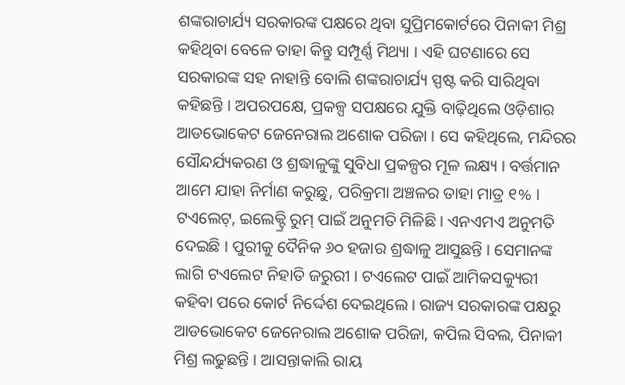ଶଙ୍କରାଚାର୍ଯ୍ୟ ସରକାରଙ୍କ ପକ୍ଷରେ ଥିବା ସୁପ୍ରିମକୋର୍ଟରେ ପିନାକୀ ମିଶ୍ର କହିଥିବା ବେଳେ ତାହା କିନ୍ତୁ ସମ୍ପୂର୍ଣ୍ଣ ମିଥ୍ୟା । ଏହି ଘଟଣାରେ ସେ ସରକାରଙ୍କ ସହ ନାହାନ୍ତି ବୋଲି ଶଙ୍କରାଚାର୍ଯ୍ୟ ସ୍ପଷ୍ଟ କରି ସାରିଥିବା କହିଛନ୍ତି । ଅପରପକ୍ଷେ, ପ୍ରକଳ୍ପ ସପକ୍ଷରେ ଯୁକ୍ତି ବାଢ଼ିଥିଲେ ଓଡ଼ିଶାର ଆଡଭୋକେଟ ଜେନେରାଲ ଅଶୋକ ପରିଜା । ସେ କହିଥିଲେ, ମନ୍ଦିରର ସୌନ୍ଦର୍ଯ୍ୟକରଣ ଓ ଶ୍ରଦ୍ଧାଳୁଙ୍କୁ ସୁବିଧା ପ୍ରକଳ୍ପର ମୂଳ ଲକ୍ଷ୍ୟ । ବର୍ତ୍ତମାନ ଆମେ ଯାହା ନିର୍ମାଣ କରୁଛୁ, ପରିକ୍ରମା ଅଞ୍ଚଳର ତାହା ମାତ୍ର ୧% । ଟଏଲେଟ୍, ଇଲେକ୍ଟ୍ରି ରୁମ୍ ପାଇଁ ଅନୁମତି ମିଳିଛି । ଏନଏମଏ ଅନୁମତି ଦେଇଛି । ପୁରୀକୁ ଦୈନିକ ୬୦ ହଜାର ଶ୍ରଦ୍ଧାଳୁ ଆସୁଛନ୍ତି । ସେମାନଙ୍କ ଲାଗି ଟଏଲେଟ ନିହାତି ଜରୁରୀ । ଟଏଲେଟ ପାଇଁ ଆମିକସକ୍ୟୁରୀ କହିବା ପରେ କୋର୍ଟ ନିର୍ଦ୍ଦେଶ ଦେଇଥିଲେ । ରାଜ୍ୟ ସରକାରଙ୍କ ପକ୍ଷରୁ ଆଡଭୋକେଟ ଜେନେରାଲ ଅଶୋକ ପରିଜା, କପିଲ ସିବଲ, ପିନାକୀ ମିଶ୍ର ଲଢୁଛନ୍ତି । ଆସନ୍ତାକାଲି ରାୟ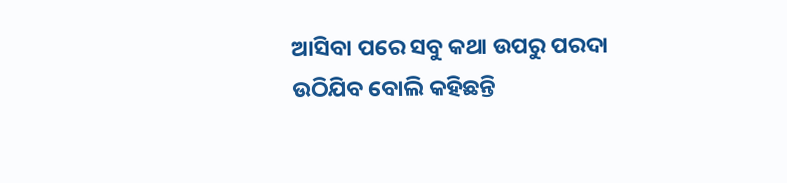ଆସିବା ପରେ ସବୁ କଥା ଉପରୁ ପରଦା ଉଠିଯିବ ବୋଲି କହିଛନ୍ତି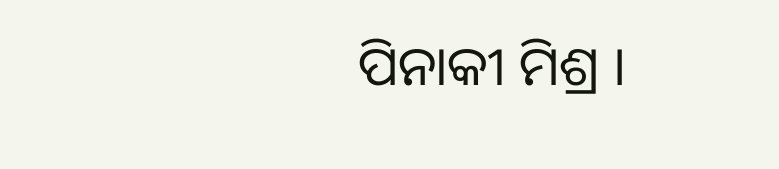ପିନାକୀ ମିଶ୍ର ।